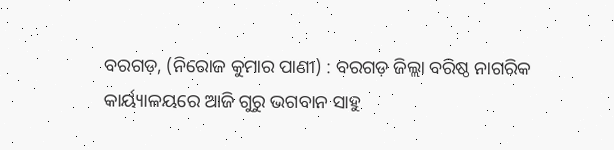ବରଗଡ଼, (ନିରୋଜ କୁମାର ପାଣୀ) : ବରଗଡ଼ ଜିଲ୍ଲା ବରିଷ୍ଠ ନାଗରିକ କାର୍ୟ୍ୟାଳୟରେ ଆଜି ଗୁରୁ ଭଗବାନ ସାହୁ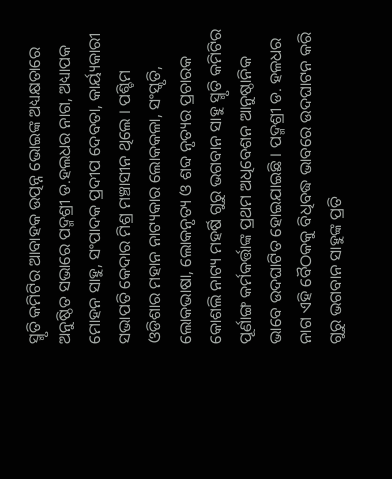ସ୍ମୃତି କମିଟିର ଆବାହକ ଉତ୍ପନ୍ନ ଭୋଇଙ୍କ ଅଧ୍ୟକ୍ଷତାରେ ଅନୁଷ୍ଠିତ ସଭାରେ ପଦ୍ମଶ୍ରୀ ଡ.ହଲଧର ନାଗ, ଅଧ୍ୟାପକ ମୋହନ ସାହୁ, ସଂପାଦକ ପ୍ରଦୀପ ଦେବତା, କାର୍ୟ୍ୟକାରୀ ସଭାପତି କେଦାର ମିଶ୍ର ମଞ୍ଚାସୀନ ଥିଲେ । ପଶ୍ଚିମ ଓଡିଶାର ମହାନ ନାଟ୍ୟକାର ଲୋକକଳା, ସଂସ୍କୃତି, ଲୋକଭାଷା, ଲୋକନୃତ୍ୟ ଓ ଶବ୍ଦ ନୃତ୍ୟର ପ୍ରଚାରକ କୋଶଲି ନାଟ୍ୟ ମହର୍ଷି ଗୁରୁ ଭଗବାନ ସାହୁ ସ୍ମୃତି କମିଟିର ପୂର୍ଣାଙ୍ଗ କର୍ମକର୍ତ୍ତାଙ୍କ ପ୍ରଥମ ଅଧିବେଶନ ଆନୁଷ୍ଠାନିକ ଭାବେ ଉଦଘାଟିତ ହୋଇଯାଇଛି । ପଦ୍ମଶ୍ରୀ ଡ. ହଳଧର ନାଗ ଏହି ବୈଠକକୁ ବିଧିବଦ୍ଧ ଭାବରେ ଉଦଘାଟନ କରି ଗୁରୁ ଭଗବାନ ସାହୁଙ୍କ ପ୍ରତି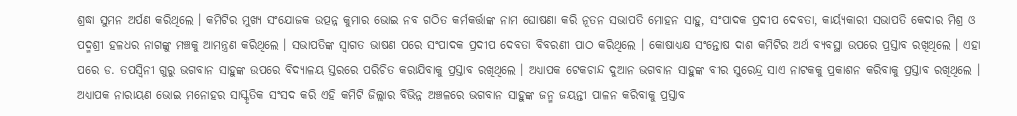ଶ୍ରଦ୍ଧା ସୁମନ ଅର୍ପଣ କରିଥିଲେ । କମିଟିର ମୁଖ୍ୟ ସଂଯୋଜକ ଉତ୍ପନ୍ନ କୁମାର ଭୋଇ ନବ ଗଠିତ କର୍ମକର୍ତ୍ତାଙ୍କ ନାମ ଘୋଷଣା କରି ନୂତନ ସଭାପତି ମୋହନ ସାହୁ, ସଂପାଦକ ପ୍ରଦୀପ ଦେବତା, କାର୍ୟ୍ୟକାରୀ ସଭାପତି କେଦାର ମିଶ୍ର ଓ ପଦ୍ମଶ୍ରୀ ହଳଧର ନାଗଙ୍କୁ ମଞ୍ଚକୁ ଆମନ୍ତ୍ରଣ କରିଥିଲେ । ସଭାପତିଙ୍କ ସ୍ୱାଗତ ଭାଷଣ ପରେ ସଂପାଦକ ପ୍ରଦୀପ ଦେବତା ବିବରଣୀ ପାଠ କରିଥିଲେ । କୋଷାଧ୍ୟକ୍ଷ ସଂନ୍ତୋଷ ଦାଶ କମିଟିର ଅର୍ଥ ବ୍ୟବସ୍ଥା ଉପରେ ପ୍ରସ୍ତାବ ରଖିଥିଲେ । ଏହା ପରେ ଡ. ତପସ୍ୱିନୀ ଗୁରୁ ଭଗବାନ ସାହୁଙ୍କ ଉପରେ ବିଦ୍ୟାଳୟ ସ୍ତରରେ ପରିଚିତ କରାଯିବାକୁ ପ୍ରସ୍ତାବ ରଖିଥିଲେ । ଅଧ୍ୟାପକ ଟେକଚାନ୍ଦ ଦୁଆନ ଭଗବାନ ସାହୁଙ୍କ ବୀର ସୁରେନ୍ଦ୍ର ସାଏ ନାଟକକୁ ପ୍ରକାଶନ କରିବାକୁ ପ୍ରସ୍ତାବ ରଖିଥିଲେ । ଅଧ୍ୟାପକ ନାରାୟଣ ଭୋଇ ମନୋହର ସାସ୍କୃତିକ ସଂସଦ କରି ଏହି କମିଟି ଜିଲ୍ଲାର ବିଭିନ୍ନ ଅଞ୍ଚଳରେ ଭଗବାନ ସାହୁଙ୍କ ଜନ୍ମ ଜୟନ୍ତୀ ପାଳନ କରିବାକୁ ପ୍ରସ୍ତାବ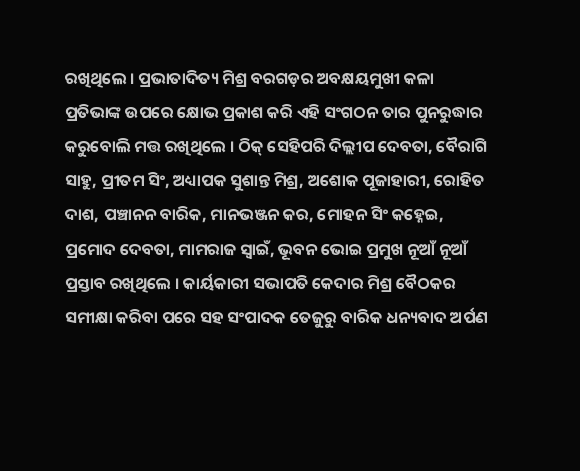ରଖିଥିଲେ । ପ୍ରଭାତାଦିତ୍ୟ ମିଶ୍ର ବରଗଡ଼ର ଅବକ୍ଷୟମୁଖୀ କଳା ପ୍ରତିଭାଙ୍କ ଉପରେ କ୍ଷୋଭ ପ୍ରକାଶ କରି ଏହି ସଂଗଠନ ତାର ପୁନରୁଦ୍ଧାର କରୁବୋଲି ମତ୍ତ ରଖିଥିଲେ । ଠିକ୍ ସେହିପରି ଦିଲ୍ଲୀପ ଦେବତା, ବୈରାଗି ସାହୁ, ପ୍ରୀତମ ସିଂ, ଅଧ୍ୟାପକ ସୁଶାନ୍ତ ମିଶ୍ର, ଅଶୋକ ପୂଜାହାରୀ, ରୋହିତ ଦାଶ, ପଞ୍ଚାନନ ବାରିକ, ମାନଭଞ୍ଜନ କର, ମୋହନ ସିଂ କହ୍ନେଇ, ପ୍ରମୋଦ ଦେବତା, ମାମରାଜ ସ୍ୱାଇଁ, ଭୂବନ ଭୋଇ ପ୍ରମୁଖ ନୂଆଁ ନୂଆଁ ପ୍ରସ୍ତାବ ରଖିଥିଲେ । କାର୍ୟକାରୀ ସଭାପତି କେଦାର ମିଶ୍ର ବୈଠକର ସମୀକ୍ଷା କରିବା ପରେ ସହ ସଂପାଦକ ତେଜୁରୁ ବାରିକ ଧନ୍ୟବାଦ ଅର୍ପଣ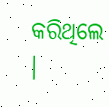କରିଥିଲେ ।